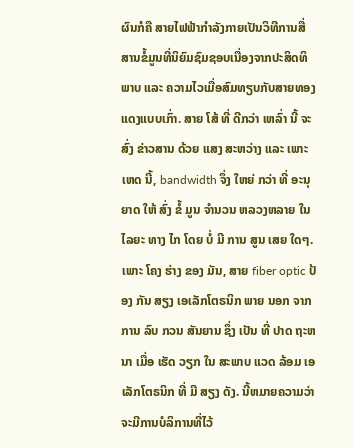ຜົນກໍຄື ສາຍໄຟຟ້າກໍາລັງກາຍເປັນວິທີການສື່ສານຂໍ້ມູນທີ່ນິຍົມຊົມຊອບເນື່ອງຈາກປະສິດທິພາບ ແລະ ຄວາມໄວເມື່ອສົມທຽບກັບສາຍທອງແດງແບບເກົ່າ. ສາຍ ໂສ້ ທີ່ ດີກວ່າ ເຫລົ່າ ນີ້ ຈະ ສົ່ງ ຂ່າວສານ ດ້ວຍ ແສງ ສະຫວ່າງ ແລະ ເພາະ ເຫດ ນີ້, bandwidth ຈຶ່ງ ໃຫຍ່ ກວ່າ ທີ່ ອະນຸຍາດ ໃຫ້ ສົ່ງ ຂໍ້ ມູນ ຈໍານວນ ຫລວງຫລາຍ ໃນ ໄລຍະ ທາງ ໄກ ໂດຍ ບໍ່ ມີ ການ ສູນ ເສຍ ໃດໆ. ເພາະ ໂຄງ ຮ່າງ ຂອງ ມັນ, ສາຍ fiber optic ປ້ອງ ກັນ ສຽງ ເອເລັກໂຕຣນິກ ພາຍ ນອກ ຈາກ ການ ລົບ ກວນ ສັນຍານ ຊຶ່ງ ເປັນ ທີ່ ປາດ ຖະຫນາ ເມື່ອ ເຮັດ ວຽກ ໃນ ສະພາບ ແວດ ລ້ອມ ເອເລັກໂຕຣນິກ ທີ່ ມີ ສຽງ ດັງ. ນີ້ຫມາຍຄວາມວ່າຈະມີການບໍລິການທີ່ໄວ້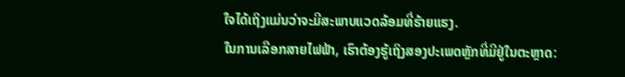ໃຈໄດ້ເຖິງແມ່ນວ່າຈະມີສະພາບແວດລ້ອມທີ່ຮ້າຍແຮງ.
ໃນການເລືອກສາຍໄຟຟ້າ, ເຮົາຕ້ອງຮູ້ເຖິງສອງປະເພດຫຼັກທີ່ມີຢູ່ໃນຕະຫຼາດ: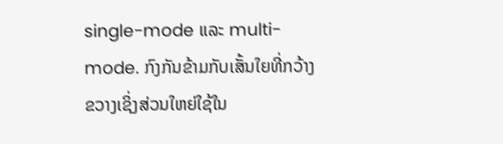single-mode ແລະ multi-mode. ກົງກັນຂ້າມກັບເສັ້ນໃຍທີ່ກວ້າງຂວາງເຊິ່ງສ່ວນໃຫຍ່ໃຊ້ໃນ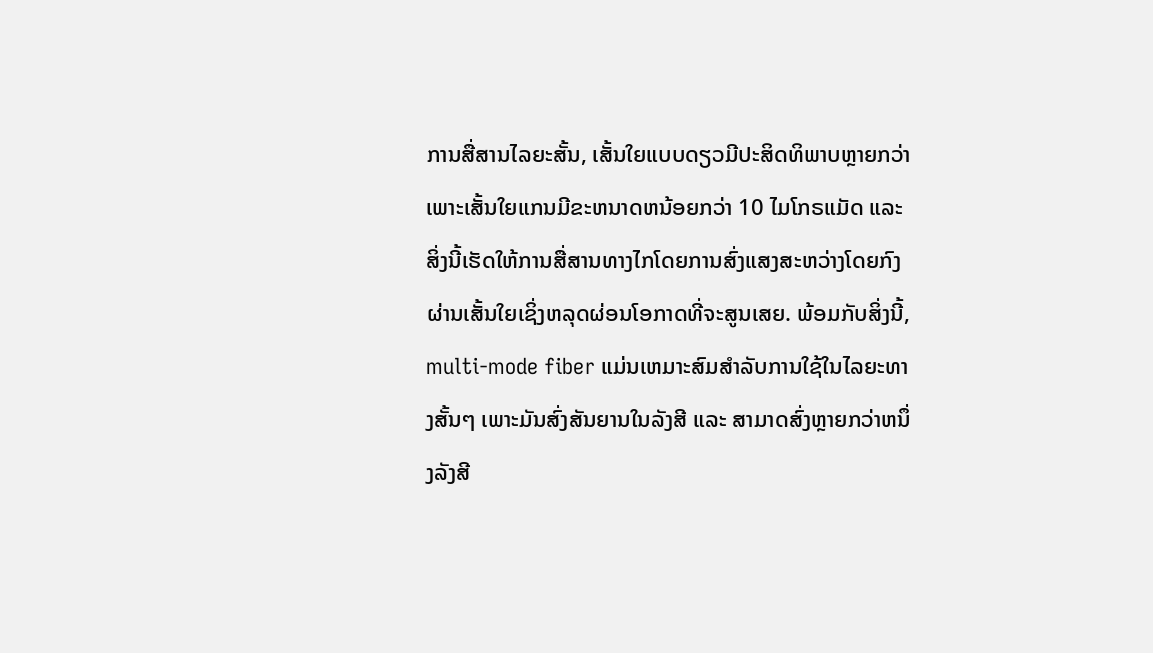ການສື່ສານໄລຍະສັ້ນ, ເສັ້ນໃຍແບບດຽວມີປະສິດທິພາບຫຼາຍກວ່າ ເພາະເສັ້ນໃຍແກນມີຂະຫນາດຫນ້ອຍກວ່າ 10 ໄມໂກຣແມັດ ແລະສິ່ງນີ້ເຮັດໃຫ້ການສື່ສານທາງໄກໂດຍການສົ່ງແສງສະຫວ່າງໂດຍກົງຜ່ານເສັ້ນໃຍເຊິ່ງຫລຸດຜ່ອນໂອກາດທີ່ຈະສູນເສຍ. ພ້ອມກັບສິ່ງນີ້, multi-mode fiber ແມ່ນເຫມາະສົມສໍາລັບການໃຊ້ໃນໄລຍະທາງສັ້ນໆ ເພາະມັນສົ່ງສັນຍານໃນລັງສີ ແລະ ສາມາດສົ່ງຫຼາຍກວ່າຫນຶ່ງລັງສີ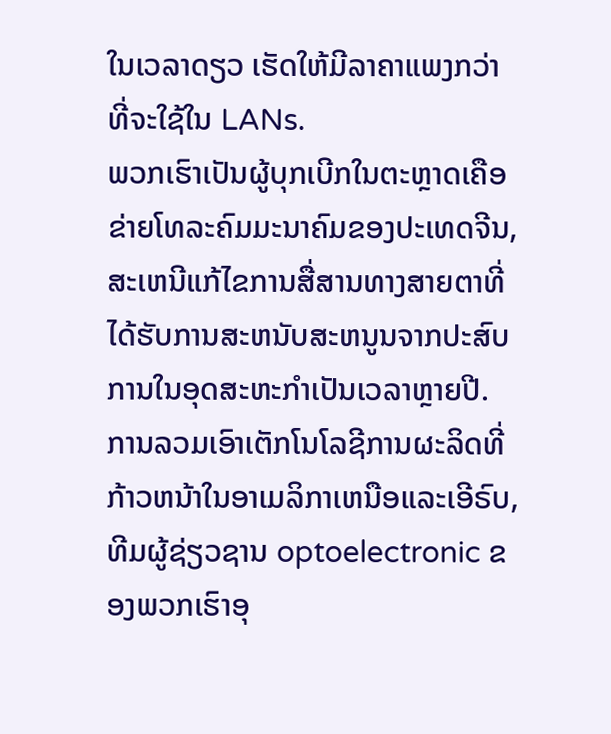ໃນເວລາດຽວ ເຮັດໃຫ້ມີລາຄາແພງກວ່າທີ່ຈະໃຊ້ໃນ LANs.
ພວກເຮົາເປັນຜູ້ບຸກເບີກໃນຕະຫຼາດເຄືອຂ່າຍໂທລະຄົມມະນາຄົມຂອງປະເທດຈີນ, ສະເຫນີແກ້ໄຂການສື່ສານທາງສາຍຕາທີ່ໄດ້ຮັບການສະຫນັບສະຫນູນຈາກປະສົບການໃນອຸດສະຫະກໍາເປັນເວລາຫຼາຍປີ. ການລວມເອົາເຕັກໂນໂລຊີການຜະລິດທີ່ກ້າວຫນ້າໃນອາເມລິກາເຫນືອແລະເອີຣົບ, ທີມຜູ້ຊ່ຽວຊານ optoelectronic ຂອງພວກເຮົາອຸ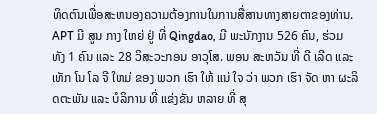ທິດຕົນເພື່ອສະຫນອງຄວາມຕ້ອງການໃນການສື່ສານທາງສາຍຕາຂອງທ່ານ. APT ມີ ສູນ ກາງ ໃຫຍ່ ຢູ່ ທີ່ Qingdao, ມີ ພະນັກງານ 526 ຄົນ, ຮ່ວມ ທັງ 1 ຄົນ ແລະ 28 ວິສະວະກອນ ອາວຸໂສ. ພອນ ສະຫວັນ ທີ່ ດີ ເລີດ ແລະ ເທັກ ໂນ ໂລ ຈີ ໃຫມ່ ຂອງ ພວກ ເຮົາ ໃຫ້ ແນ່ ໃຈ ວ່າ ພວກ ເຮົາ ຈັດ ຫາ ຜະລິດຕະພັນ ແລະ ບໍລິການ ທີ່ ແຂ່ງຂັນ ຫລາຍ ທີ່ ສຸ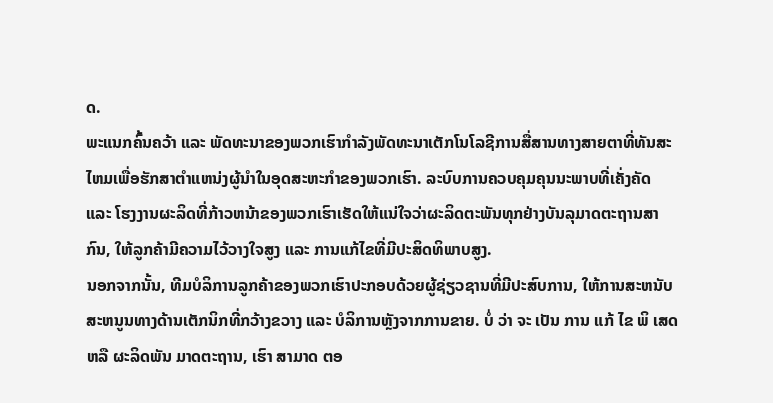ດ.
ພະແນກຄົ້ນຄວ້າ ແລະ ພັດທະນາຂອງພວກເຮົາກໍາລັງພັດທະນາເຕັກໂນໂລຊີການສື່ສານທາງສາຍຕາທີ່ທັນສະໄຫມເພື່ອຮັກສາຕໍາແຫນ່ງຜູ້ນໍາໃນອຸດສະຫະກໍາຂອງພວກເຮົາ. ລະບົບການຄວບຄຸມຄຸນນະພາບທີ່ເຄັ່ງຄັດ ແລະ ໂຮງງານຜະລິດທີ່ກ້າວຫນ້າຂອງພວກເຮົາເຮັດໃຫ້ແນ່ໃຈວ່າຜະລິດຕະພັນທຸກຢ່າງບັນລຸມາດຕະຖານສາກົນ, ໃຫ້ລູກຄ້າມີຄວາມໄວ້ວາງໃຈສູງ ແລະ ການແກ້ໄຂທີ່ມີປະສິດທິພາບສູງ.
ນອກຈາກນັ້ນ, ທີມບໍລິການລູກຄ້າຂອງພວກເຮົາປະກອບດ້ວຍຜູ້ຊ່ຽວຊານທີ່ມີປະສົບການ, ໃຫ້ການສະຫນັບສະຫນູນທາງດ້ານເຕັກນິກທີ່ກວ້າງຂວາງ ແລະ ບໍລິການຫຼັງຈາກການຂາຍ. ບໍ່ ວ່າ ຈະ ເປັນ ການ ແກ້ ໄຂ ພິ ເສດ ຫລື ຜະລິດພັນ ມາດຕະຖານ, ເຮົາ ສາມາດ ຕອ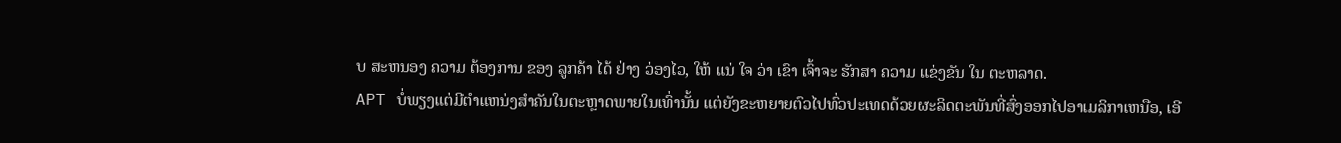ບ ສະຫນອງ ຄວາມ ຕ້ອງການ ຂອງ ລູກຄ້າ ໄດ້ ຢ່າງ ວ່ອງໄວ, ໃຫ້ ແນ່ ໃຈ ວ່າ ເຂົາ ເຈົ້າຈະ ຮັກສາ ຄວາມ ແຂ່ງຂັນ ໃນ ຕະຫລາດ.
APT ບໍ່ພຽງແຕ່ມີຕໍາແຫນ່ງສໍາຄັນໃນຕະຫຼາດພາຍໃນເທົ່ານັ້ນ ແຕ່ຍັງຂະຫຍາຍຕົວໄປທົ່ວປະເທດດ້ວຍຜະລິດຕະພັນທີ່ສົ່ງອອກໄປອາເມລິກາເຫນືອ, ເອີ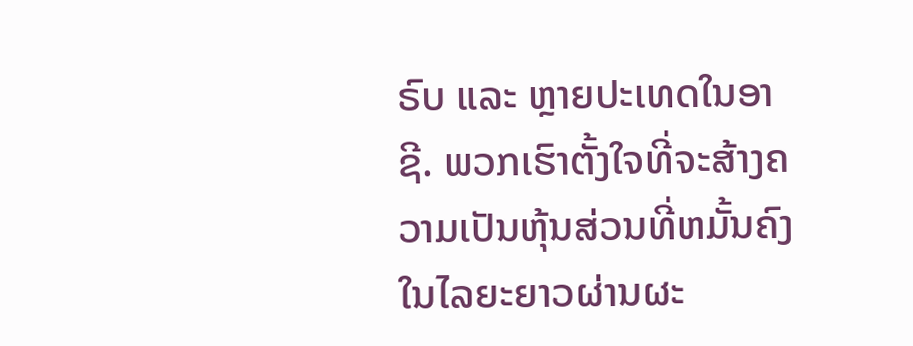ຣົບ ແລະ ຫຼາຍປະເທດໃນອາຊີ. ພວກເຮົາຕັ້ງໃຈທີ່ຈະສ້າງຄວາມເປັນຫຸ້ນສ່ວນທີ່ຫມັ້ນຄົງໃນໄລຍະຍາວຜ່ານຜະ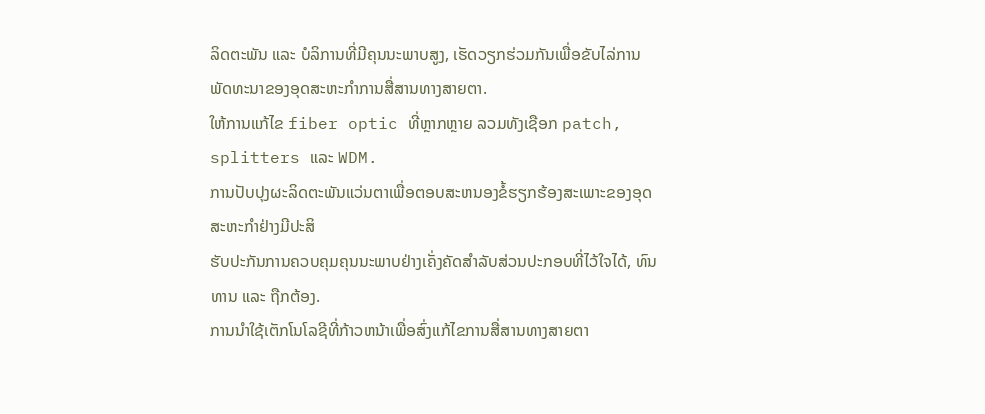ລິດຕະພັນ ແລະ ບໍລິການທີ່ມີຄຸນນະພາບສູງ, ເຮັດວຽກຮ່ວມກັນເພື່ອຂັບໄລ່ການພັດທະນາຂອງອຸດສະຫະກໍາການສື່ສານທາງສາຍຕາ.
ໃຫ້ການແກ້ໄຂ fiber optic ທີ່ຫຼາກຫຼາຍ ລວມທັງເຊືອກ patch, splitters ແລະ WDM.
ການປັບປຸງຜະລິດຕະພັນແວ່ນຕາເພື່ອຕອບສະຫນອງຂໍ້ຮຽກຮ້ອງສະເພາະຂອງອຸດສະຫະກໍາຢ່າງມີປະສິ
ຮັບປະກັນການຄວບຄຸມຄຸນນະພາບຢ່າງເຄັ່ງຄັດສໍາລັບສ່ວນປະກອບທີ່ໄວ້ໃຈໄດ້, ທົນທານ ແລະ ຖືກຕ້ອງ.
ການນໍາໃຊ້ເຕັກໂນໂລຊີທີ່ກ້າວຫນ້າເພື່ອສົ່ງແກ້ໄຂການສື່ສານທາງສາຍຕາ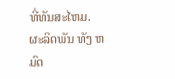ທີ່ທັນສະໄຫມ.
ຜະລິດພັນ ທັງ ຫມົດ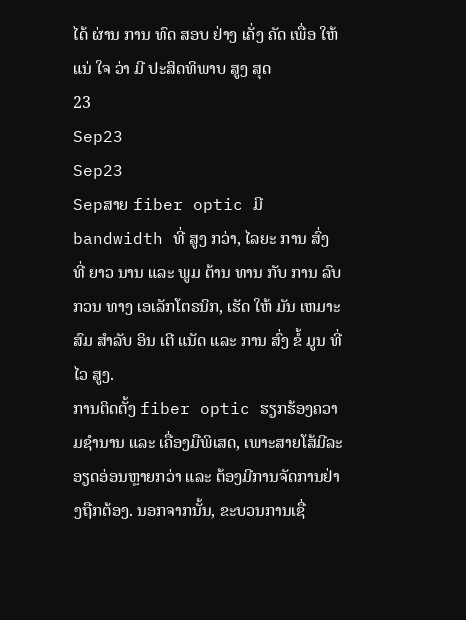ໄດ້ ຜ່ານ ການ ທົດ ສອບ ຢ່າງ ເຄັ່ງ ຄັດ ເພື່ອ ໃຫ້ ແນ່ ໃຈ ວ່າ ມີ ປະສິດທິພາບ ສູງ ສຸດ
23
Sep23
Sep23
Sepສາຍ fiber optic ມີ bandwidth ທີ່ ສູງ ກວ່າ, ໄລຍະ ການ ສົ່ງ ທີ່ ຍາວ ນານ ແລະ ພູມ ຕ້ານ ທານ ກັບ ການ ລົບ ກວນ ທາງ ເອເລັກໂຕຣນິກ, ເຮັດ ໃຫ້ ມັນ ເຫມາະ ສົມ ສໍາລັບ ອິນ ເຕີ ແນັດ ແລະ ການ ສົ່ງ ຂໍ້ ມູນ ທີ່ ໄວ ສູງ.
ການຕິດຕັ້ງ fiber optic ຮຽກຮ້ອງຄວາມຊໍານານ ແລະ ເຄື່ອງມືພິເສດ, ເພາະສາຍໂສ້ມີລະອຽດອ່ອນຫຼາຍກວ່າ ແລະ ຕ້ອງມີການຈັດການຢ່າງຖືກຕ້ອງ. ນອກຈາກນັ້ນ, ຂະບວນການເຊື່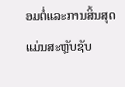ອມຕໍ່ແລະການສິ້ນສຸດແມ່ນສະຫຼັບຊັບ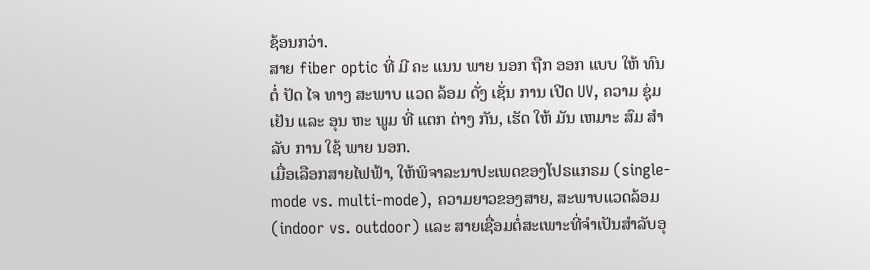ຊ້ອນກວ່າ.
ສາຍ fiber optic ທີ່ ມີ ຄະ ແນນ ພາຍ ນອກ ຖືກ ອອກ ແບບ ໃຫ້ ທົນ ຕໍ່ ປັດ ໄຈ ທາງ ສະພາບ ແວດ ລ້ອມ ດັ່ງ ເຊັ່ນ ການ ເປີດ UV, ຄວາມ ຊຸ່ມ ເຢັນ ແລະ ອຸນ ຫະ ພູມ ທີ່ ແຕກ ຕ່າງ ກັນ, ເຮັດ ໃຫ້ ມັນ ເຫມາະ ສົມ ສໍາ ລັບ ການ ໃຊ້ ພາຍ ນອກ.
ເມື່ອເລືອກສາຍໄຟຟ້າ, ໃຫ້ພິຈາລະນາປະເພດຂອງໂປຣເເກຣມ (single-mode vs. multi-mode), ຄວາມຍາວຂອງສາຍ, ສະພາບແວດລ້ອມ (indoor vs. outdoor) ແລະ ສາຍເຊື່ອມຕໍ່ສະເພາະທີ່ຈໍາເປັນສໍາລັບອຸ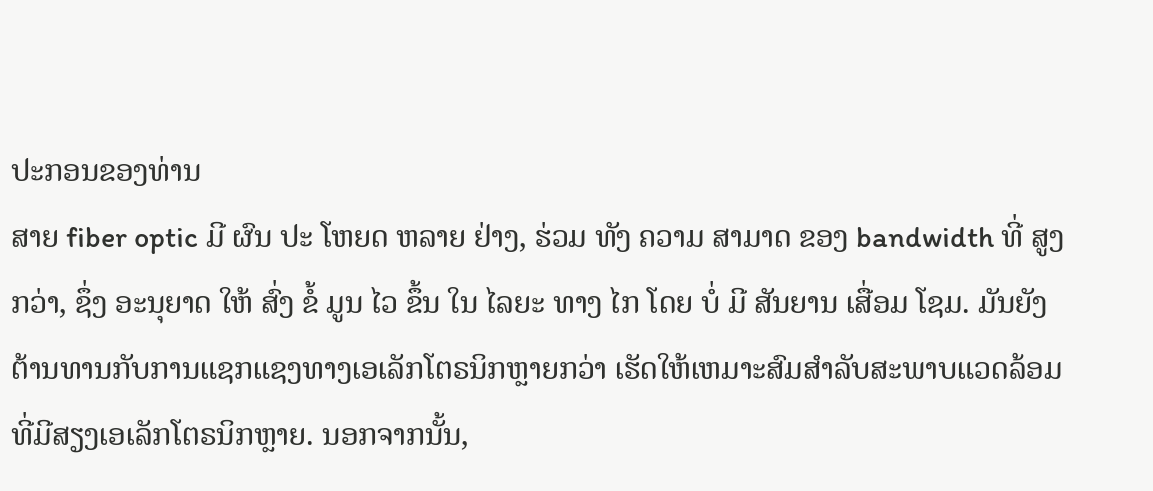ປະກອນຂອງທ່ານ
ສາຍ fiber optic ມີ ຜົນ ປະ ໂຫຍດ ຫລາຍ ຢ່າງ, ຮ່ວມ ທັງ ຄວາມ ສາມາດ ຂອງ bandwidth ທີ່ ສູງ ກວ່າ, ຊຶ່ງ ອະນຸຍາດ ໃຫ້ ສົ່ງ ຂໍ້ ມູນ ໄວ ຂຶ້ນ ໃນ ໄລຍະ ທາງ ໄກ ໂດຍ ບໍ່ ມີ ສັນຍານ ເສື່ອມ ໂຊມ. ມັນຍັງຕ້ານທານກັບການແຊກແຊງທາງເອເລັກໂຕຣນິກຫຼາຍກວ່າ ເຮັດໃຫ້ເຫມາະສົມສໍາລັບສະພາບແວດລ້ອມທີ່ມີສຽງເອເລັກໂຕຣນິກຫຼາຍ. ນອກຈາກນັ້ນ,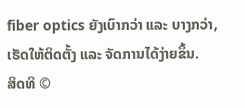fiber optics ຍັງເບົາກວ່າ ແລະ ບາງກວ່າ, ເຮັດໃຫ້ຕິດຕັ້ງ ແລະ ຈັດການໄດ້ງ່າຍຂຶ້ນ.
ສິດທິ ©